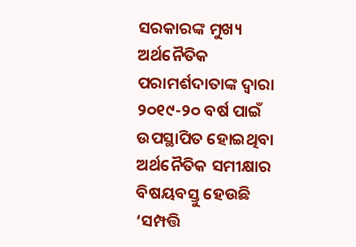ସରକାରଙ୍କ ମୁଖ୍ୟ ଅର୍ଥନୈତିକ ପରାମର୍ଶଦାତାଙ୍କ ଦ୍ୱାରା ୨୦୧୯-୨୦ ବର୍ଷ ପାଇଁ ଉପସ୍ଥାପିତ ହୋଇଥିବା ଅର୍ଥନୈତିକ ସମୀକ୍ଷାର ବିଷୟବସ୍ତୁ ହେଉଛି ‘ସମ୍ପତ୍ତି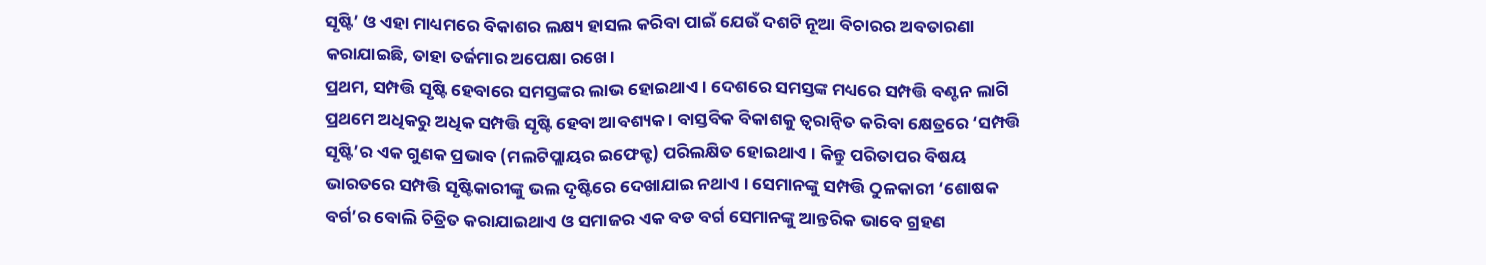ସୃଷ୍ଟି’ ଓ ଏହା ମାଧ୍ୟମରେ ବିକାଶର ଲକ୍ଷ୍ୟ ହାସଲ କରିବା ପାଇଁ ଯେଉଁ ଦଶଟି ନୂଆ ବିଚାରର ଅବତାରଣା କରାଯାଇଛି, ତାହା ତର୍ଜମାର ଅପେକ୍ଷା ରଖେ ।
ପ୍ରଥମ, ସମ୍ପତ୍ତି ସୃଷ୍ଟି ହେବାରେ ସମସ୍ତଙ୍କର ଲାଭ ହୋଇଥାଏ । ଦେଶରେ ସମସ୍ତଙ୍କ ମଧ୍ୟରେ ସମ୍ପତ୍ତି ବଣ୍ଟନ ଲାଗି ପ୍ରଥମେ ଅଧିକରୁ ଅଧିକ ସମ୍ପତ୍ତି ସୃଷ୍ଟି ହେବା ଆବଶ୍ୟକ । ବାସ୍ତବିକ ବିକାଶକୁ ତ୍ୱରାନ୍ୱିତ କରିବା କ୍ଷେତ୍ରରେ ‘ସମ୍ପତ୍ତି ସୃଷ୍ଟି’ର ଏକ ଗୁଣକ ପ୍ରଭାବ (ମଲଟିପ୍ଲାୟର ଇଫେକ୍ଟ) ପରିଲକ୍ଷିତ ହୋଇଥାଏ । କିନ୍ତୁ ପରିତାପର ବିଷୟ ଭାରତରେ ସମ୍ପତ୍ତି ସୃଷ୍ଟିକାରୀଙ୍କୁ ଭଲ ଦୃଷ୍ଟିରେ ଦେଖାଯାଇ ନଥାଏ । ସେମାନଙ୍କୁ ସମ୍ପତ୍ତି ଠୁଳକାରୀ ‘ଶୋଷକ ବର୍ଗ’ର ବୋଲି ଚିତ୍ରିତ କରାଯାଇଥାଏ ଓ ସମାଜର ଏକ ବଡ ବର୍ଗ ସେମାନଙ୍କୁ ଆନ୍ତରିକ ଭାବେ ଗ୍ରହଣ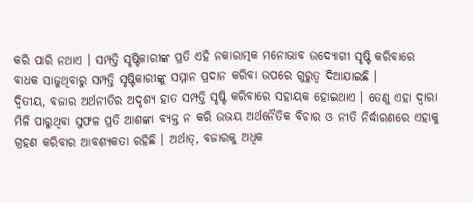କରି ପାରି ନଥାଏ । ସମ୍ପତ୍ତି ସୃଷ୍ଟିକାରୀଙ୍କ ପ୍ରତି ଏହି ନକାରାତ୍ମକ ମନୋଭାବ ଉଦ୍ୟୋଗୀ ସୃଷ୍ଟି କରିବାରେ ବାଧକ ସାଜୁଥିବାରୁ ସମ୍ପତ୍ତି ସୃଷ୍ଟିକାରୀଙ୍କୁ ସମ୍ମାନ ପ୍ରଦାନ କରିବା ଉପରେ ଗୁରୁତ୍ୱ ଦିଆଯାଇଛି ।
ଦ୍ୱିତୀୟ, ବଜାର ଅର୍ଥନୀତିର ଅଦୃଶ୍ୟ ହାତ ସମ୍ପତ୍ତି ସୃଷ୍ଟି କରିବାରେ ସହାୟକ ହୋଇଥାଏ । ତେଣୁ ଏହା ଦ୍ୱାରା ମିଳି ପାରୁଥିବା ସୁଫଳ ପ୍ରତି ଆଶଙ୍କା ବ୍ୟକ୍ତ ନ କରି ଉଭୟ ଅର୍ଥନୈତିକ ବିଚାର ଓ ନୀତି ନିର୍ଦ୍ଧାରଣରେ ଏହାକୁ ଗ୍ରହଣ କରିବାର ଆବଶ୍ୟକତା ରହିଛି । ଅର୍ଥାତ୍, ବଜାରକୁ ଅଧିକ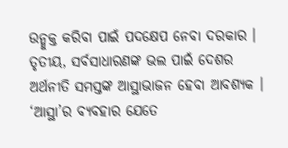ଉନ୍ମୁକ୍ତ କରିବା ପାଇଁ ପଦକ୍ଷେପ ନେବା ଦରକାର । ତୃତୀୟ, ସର୍ବସାଧାରଣଙ୍କ ଭଲ ପାଇଁ ଦେଶର ଅର୍ଥନୀତି ସମସ୍ତଙ୍କ ଆସ୍ଥାଭାଜନ ହେବା ଆବଶ୍ୟକ । ‘ଆସ୍ଥା’ର ବ୍ୟବହାର ଯେତେ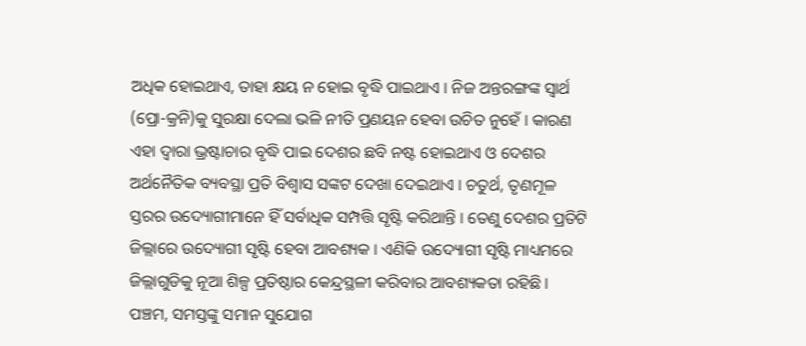ଅଧିକ ହୋଇଥାଏ, ତାହା କ୍ଷୟ ନ ହୋଇ ବୃଦ୍ଧି ପାଇଥାଏ । ନିଜ ଅନ୍ତରଙ୍ଗଙ୍କ ସ୍ୱାର୍ଥ (ପ୍ରୋ-କ୍ରନି)କୁ ସୁରକ୍ଷା ଦେଲା ଭଳି ନୀତି ପ୍ରଣୟନ ହେବା ଉଚିତ ନୁହେଁ । କାରଣ ଏହା ଦ୍ୱାରା ଭ୍ରଷ୍ଟାଚାର ବୃଦ୍ଧି ପାଇ ଦେଶର ଛବି ନଷ୍ଟ ହୋଇଥାଏ ଓ ଦେଶର ଅର୍ଥନୈତିକ ବ୍ୟବସ୍ଥା ପ୍ରତି ବିଶ୍ୱାସ ସଙ୍କଟ ଦେଖା ଦେଇଥାଏ । ଚତୁର୍ଥ, ତୃଣମୂଳ ସ୍ତରର ଉଦ୍ୟୋଗୀମାନେ ହିଁ ସର୍ବାଧିକ ସମ୍ପତ୍ତି ସୃଷ୍ଟି କରିଥାନ୍ତି । ତେଣୁ ଦେଶର ପ୍ରତିଟି ଜିଲ୍ଲାରେ ଉଦ୍ୟୋଗୀ ସୃଷ୍ଟି ହେବା ଆବଶ୍ୟକ । ଏଣିକି ଉଦ୍ୟୋଗୀ ସୃଷ୍ଟି ମାଧ୍ୟମରେ ଜିଲ୍ଲାଗୁଡିକୁ ନୂଆ ଶିଳ୍ପ ପ୍ରତିଷ୍ଠାର କେନ୍ଦ୍ରସ୍ଥଳୀ କରିବାର ଆବଶ୍ୟକତା ରହିଛି ।
ପଞ୍ଚମ, ସମସ୍ତଙ୍କୁ ସମାନ ସୁଯୋଗ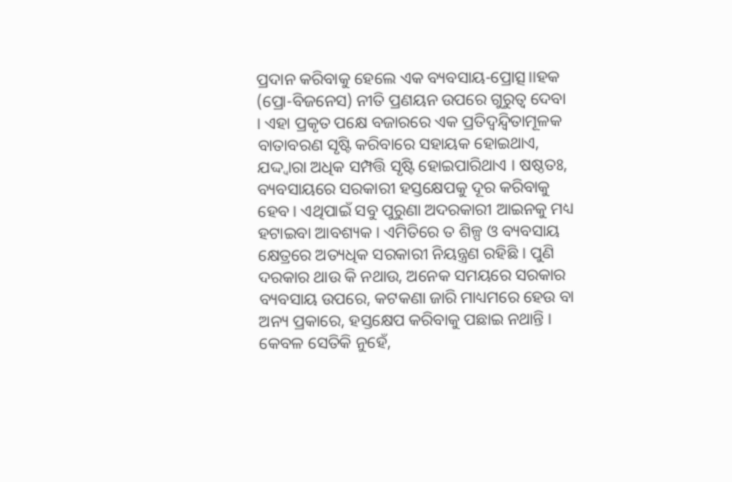ପ୍ରଦାନ କରିବାକୁ ହେଲେ ଏକ ବ୍ୟବସାୟ-ପ୍ରୋତ୍ସ।।ହକ (ପ୍ରୋ-ବିଜନେସ) ନୀତି ପ୍ରଣୟନ ଉପରେ ଗୁରୁତ୍ୱ ଦେବା । ଏହା ପ୍ରକୃତ ପକ୍ଷେ ବଜାରରେ ଏକ ପ୍ରତିଦ୍ୱନ୍ଦ୍ୱିତାମୂଳକ ବାତାବରଣ ସୃଷ୍ଟି କରିବାରେ ସହାୟକ ହୋଇଥାଏ, ଯଦ୍ଦ୍ୱାରା ଅଧିକ ସମ୍ପତ୍ତି ସୃଷ୍ଟି ହୋଇପାରିଥାଏ । ଷଷ୍ଠତଃ, ବ୍ୟବସାୟରେ ସରକାରୀ ହସ୍ତକ୍ଷେପକୁ ଦୂର କରିବାକୁ ହେବ । ଏଥିପାଇଁ ସବୁ ପୁରୁଣା ଅଦରକାରୀ ଆଇନକୁ ମଧ୍ୟ ହଟାଇବା ଆବଶ୍ୟକ । ଏମିତିରେ ତ ଶିଳ୍ପ ଓ ବ୍ୟବସାୟ କ୍ଷେତ୍ରରେ ଅତ୍ୟଧିକ ସରକାରୀ ନିୟନ୍ତ୍ରଣ ରହିଛି । ପୁଣି ଦରକାର ଥାଉ କି ନଥାଉ, ଅନେକ ସମୟରେ ସରକାର ବ୍ୟବସାୟ ଉପରେ, କଟକଣା ଜାରି ମାଧ୍ୟମରେ ହେଉ ବା ଅନ୍ୟ ପ୍ରକାରେ, ହସ୍ତକ୍ଷେପ କରିବାକୁ ପଛାଇ ନଥାନ୍ତି । କେବଳ ସେତିକି ନୁହେଁ,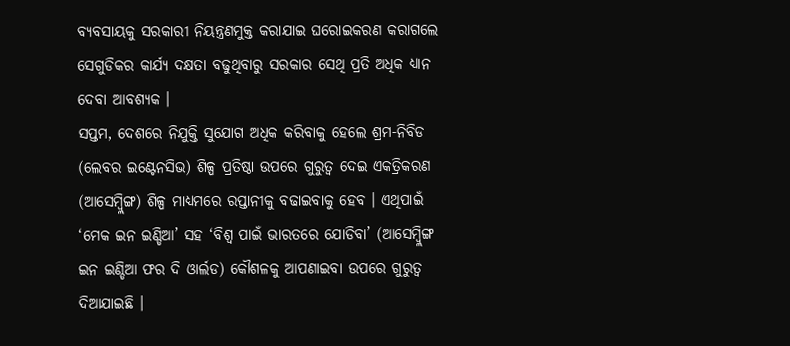ବ୍ୟବସାୟକୁ ସରକାରୀ ନିୟନ୍ତ୍ରଣମୁକ୍ତ କରାଯାଇ ଘରୋଇକରଣ କରାଗଲେ ସେଗୁଡିକର କାର୍ଯ୍ୟ ଦକ୍ଷତା ବଢୁଥିବାରୁ ସରକାର ସେଥି ପ୍ରତି ଅଧିକ ଧ୍ୟାନ ଦେବା ଆବଶ୍ୟକ ।
ସପ୍ତମ, ଦେଶରେ ନିଯୁକ୍ତି ସୁଯୋଗ ଅଧିକ କରିବାକୁ ହେଲେ ଶ୍ରମ-ନିବିଡ (ଲେବର ଇଣ୍ଟେନସିଭ) ଶିଳ୍ପ ପ୍ରତିଷ୍ଠା ଉପରେ ଗୁରୁତ୍ୱ ଦେଇ ଏକତ୍ରିକରଣ (ଆସେମ୍ବ୍ଲିଙ୍ଗ) ଶିଳ୍ପ ମାଧ୍ୟମରେ ରପ୍ତାନୀକୁ ବଢାଇବାକୁ ହେବ । ଏଥିପାଇଁ ‘ମେକ ଇନ ଇଣ୍ଡିଆ’ ସହ ‘ବିଶ୍ୱ ପାଇଁ ଭାରତରେ ଯୋଡିବା’ (ଆସେମ୍ବ୍ଲିଙ୍ଗ ଇନ ଇଣ୍ଡିଆ ଫର ଦି ଓାର୍ଲଡ) କୌଶଳକୁ ଆପଣାଇବା ଉପରେ ଗୁରୁତ୍ୱ ଦିଆଯାଇଛି ।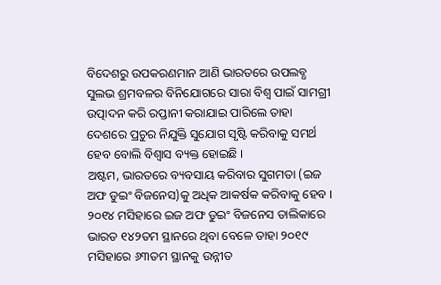ବିଦେଶରୁ ଉପକରଣମାନ ଆଣି ଭାରତରେ ଉପଲବ୍ଧ ସୁଲଭ ଶ୍ରମବଳର ବିନିଯୋଗରେ ସାରା ବିଶ୍ୱ ପାଇଁ ସାମଗ୍ରୀ ଉତ୍ପାଦନ କରି ରପ୍ତାନୀ କରାଯାଇ ପାରିଲେ ତାହା ଦେଶରେ ପ୍ରଚୁର ନିଯୁକ୍ତି ସୁଯୋଗ ସୃଷ୍ଟି କରିବାକୁ ସମର୍ଥ ହେବ ବୋଲି ବିଶ୍ୱାସ ବ୍ୟକ୍ତ ହୋଇଛି ।
ଅଷ୍ଟମ, ଭାରତରେ ବ୍ୟବସାୟ କରିବାର ସୁଗମତା (ଇଜ ଅଫ ଡୁଇଂ ବିଜନେସ)କୁ ଅଧିକ ଆକର୍ଷକ କରିବାକୁ ହେବ । ୨୦୧୪ ମସିହାରେ ଇଜ ଅଫ ଡୁଇଂ ବିଜନେସ ତାଲିକାରେ ଭାରତ ୧୪୨ତମ ସ୍ଥାନରେ ଥିବା ବେଳେ ତାହା ୨୦୧୯ ମସିହାରେ ୬୩ତମ ସ୍ଥାନକୁ ଉନ୍ନୀତ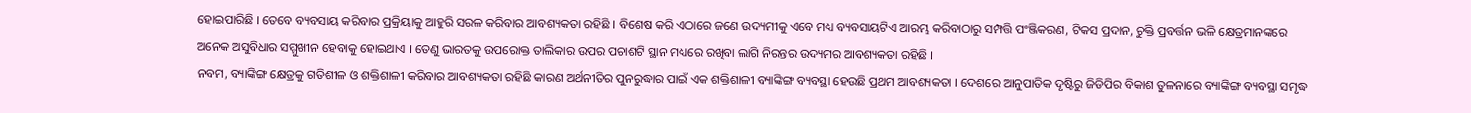ହୋଇପାରିଛି । ତେବେ ବ୍ୟବସାୟ କରିବାର ପ୍ରକ୍ରିୟାକୁ ଆହୁରି ସରଳ କରିବାର ଆବଶ୍ୟକତା ରହିଛି । ବିଶେଷ କରି ଏଠାରେ ଜଣେ ଉଦ୍ୟମୀକୁ ଏବେ ମଧ୍ୟ ବ୍ୟବସାୟଟିଏ ଆରମ୍ଭ କରିବାଠାରୁ ସମ୍ପତ୍ତି ପଂଞ୍ଜିକରଣ, ଟିକସ ପ୍ରଦାନ, ଚୁକ୍ତି ପ୍ରବର୍ତ୍ତନ ଭଳି କ୍ଷେତ୍ରମାନଙ୍କରେ ଅନେକ ଅସୁବିଧାର ସମ୍ମୁଖୀନ ହେବାକୁ ହୋଇଥାଏ । ତେଣୁ ଭାରତକୁ ଉପରୋକ୍ତ ତାଲିକାର ଉପର ପଚାଶଟି ସ୍ଥାନ ମଧ୍ୟରେ ରଖିବା ଲାଗି ନିରନ୍ତର ଉଦ୍ୟମର ଆବଶ୍ୟକତା ରହିଛି ।
ନବମ, ବ୍ୟାଙ୍କିଙ୍ଗ କ୍ଷେତ୍ରକୁ ଗତିଶୀଳ ଓ ଶକ୍ତିଶାଳୀ କରିବାର ଆବଶ୍ୟକତା ରହିଛି କାରଣ ଅର୍ଥନୀତିର ପୁନରୁଦ୍ଧାର ପାଇଁ ଏକ ଶକ୍ତିଶାଳୀ ବ୍ୟାଙ୍କିଙ୍ଗ ବ୍ୟବସ୍ଥା ହେଉଛି ପ୍ରଥମ ଆବଶ୍ୟକତା । ଦେଶରେ ଆନୁପାତିକ ଦୃଷ୍ଟିରୁ ଜିଡିପିର ବିକାଶ ତୁଳନାରେ ବ୍ୟାଙ୍କିଙ୍ଗ ବ୍ୟବସ୍ଥା ସମୃଦ୍ଧ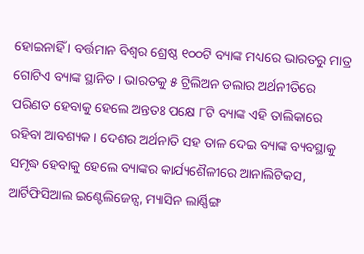ହୋଇନାହିଁ । ବର୍ତ୍ତମାନ ବିଶ୍ୱର ଶ୍ରେଷ୍ଠ ୧୦୦ଟି ବ୍ୟାଙ୍କ ମଧ୍ୟରେ ଭାରତରୁ ମାତ୍ର ଗୋଟିଏ ବ୍ୟାଙ୍କ ସ୍ଥାନିତ । ଭାରତକୁ ୫ ଟ୍ରିଲିଅନ ଡଲାର ଅର୍ଥନୀତିରେ ପରିଣତ ହେବାକୁ ହେଲେ ଅନ୍ତତଃ ପକ୍ଷେ ୮ଟି ବ୍ୟାଙ୍କ ଏହି ତାଲିକାରେ ରହିବା ଆବଶ୍ୟକ । ଦେଶର ଅର୍ଥନାତି ସହ ତାଳ ଦେଇ ବ୍ୟାଙ୍କ ବ୍ୟବସ୍ଥାକୁ ସମୃଦ୍ଧ ହେବାକୁ ହେଲେ ବ୍ୟାଙ୍କର କାର୍ଯ୍ୟଶୈଳୀରେ ଆନାଲିଟିକସ, ଆର୍ଟିଫିସିଆଲ ଇଣ୍ଟେଲିଜେନ୍ସ, ମ୍ୟାସିନ ଲାର୍ଣ୍ଣିଙ୍ଗ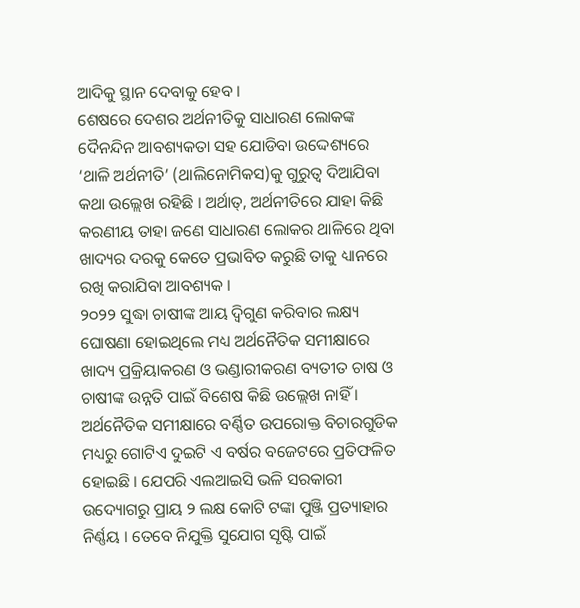ଆଦିକୁ ସ୍ଥାନ ଦେବାକୁ ହେବ ।
ଶେଷରେ ଦେଶର ଅର୍ଥନୀତିକୁ ସାଧାରଣ ଲୋକଙ୍କ ଦୈନନ୍ଦିନ ଆବଶ୍ୟକତା ସହ ଯୋଡିବା ଉଦ୍ଦେଶ୍ୟରେ ‘ଥାଳି ଅର୍ଥନୀତି’ (ଥାଲିନୋମିକସ)କୁ ଗୁରୁତ୍ୱ ଦିଆଯିବା କଥା ଉଲ୍ଲେଖ ରହିଛି । ଅର୍ଥାତ୍, ଅର୍ଥନୀତିରେ ଯାହା କିଛି କରଣୀୟ ତାହା ଜଣେ ସାଧାରଣ ଲୋକର ଥାଳିରେ ଥିବା ଖାଦ୍ୟର ଦରକୁ କେତେ ପ୍ରଭାବିତ କରୁଛି ତାକୁ ଧ୍ୟାନରେ ରଖି କରାଯିବା ଆବଶ୍ୟକ ।
୨୦୨୨ ସୁଦ୍ଧା ଚାଷୀଙ୍କ ଆୟ ଦ୍ୱିଗୁଣ କରିବାର ଲକ୍ଷ୍ୟ ଘୋଷଣା ହୋଇଥିଲେ ମଧ୍ୟ ଅର୍ଥନୈତିକ ସମୀକ୍ଷାରେ ଖାଦ୍ୟ ପ୍ରକ୍ରିୟାକରଣ ଓ ଭଣ୍ଡାରୀକରଣ ବ୍ୟତୀତ ଚାଷ ଓ ଚାଷୀଙ୍କ ଉନ୍ନତି ପାଇଁ ବିଶେଷ କିଛି ଉଲ୍ଲେଖ ନାହିଁ । ଅର୍ଥନୈତିକ ସମୀକ୍ଷାରେ ବର୍ଣ୍ଣିତ ଉପରୋକ୍ତ ବିଚାରଗୁଡିକ ମଧ୍ୟରୁ ଗୋଟିଏ ଦୁଇଟି ଏ ବର୍ଷର ବଜେଟରେ ପ୍ରତିଫଳିତ ହୋଇଛି । ଯେପରି ଏଲଆଇସି ଭଳି ସରକାରୀ ଉଦ୍ୟୋଗରୁ ପ୍ରାୟ ୨ ଲକ୍ଷ କୋଟି ଟଙ୍କା ପୁଞ୍ଜି ପ୍ରତ୍ୟାହାର ନିର୍ଣ୍ଣୟ । ତେବେ ନିଯୁକ୍ତି ସୁଯୋଗ ସୃଷ୍ଟି ପାଇଁ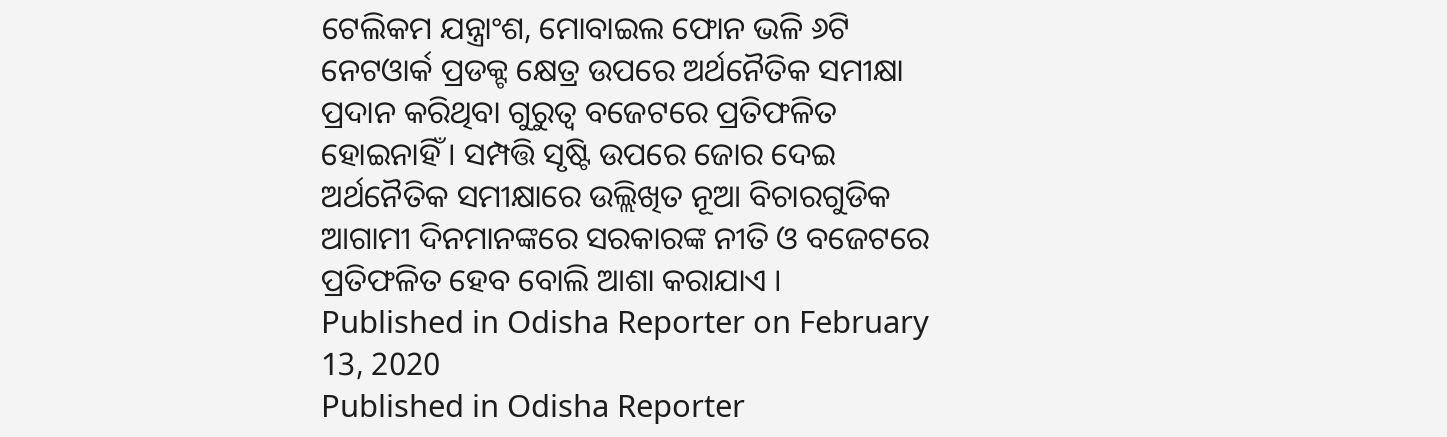ଟେଲିକମ ଯନ୍ତ୍ରାଂଶ, ମୋବାଇଲ ଫୋନ ଭଳି ୬ଟି ନେଟଓାର୍କ ପ୍ରଡକ୍ଟ କ୍ଷେତ୍ର ଉପରେ ଅର୍ଥନୈତିକ ସମୀକ୍ଷା ପ୍ରଦାନ କରିଥିବା ଗୁରୁତ୍ୱ ବଜେଟରେ ପ୍ରତିଫଳିତ ହୋଇନାହିଁ । ସମ୍ପତ୍ତି ସୃଷ୍ଟି ଉପରେ ଜୋର ଦେଇ ଅର୍ଥନୈତିକ ସମୀକ୍ଷାରେ ଉଲ୍ଲିଖିତ ନୂଆ ବିଚାରଗୁଡିକ ଆଗାମୀ ଦିନମାନଙ୍କରେ ସରକାରଙ୍କ ନୀତି ଓ ବଜେଟରେ ପ୍ରତିଫଳିତ ହେବ ବୋଲି ଆଶା କରାଯାଏ ।
Published in Odisha Reporter on February 13, 2020
Published in Odisha Reporter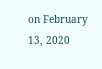on February 13, 2020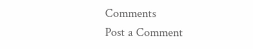Comments
Post a Comment